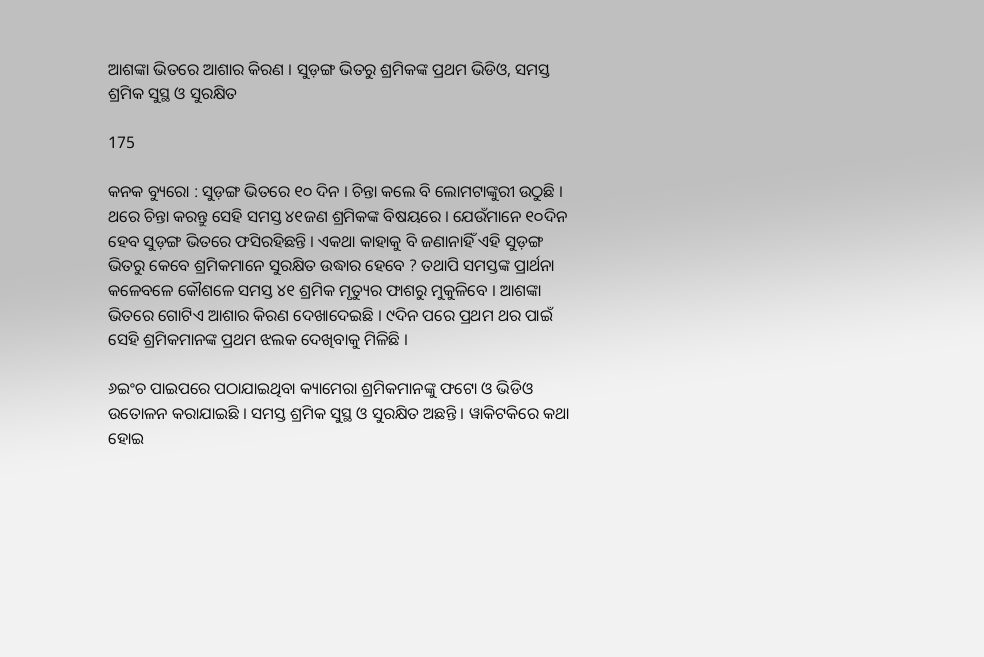ଆଶଙ୍କା ଭିତରେ ଆଶାର କିରଣ । ସୁଡ଼ଙ୍ଗ ଭିତରୁ ଶ୍ରମିକଙ୍କ ପ୍ରଥମ ଭିଡିଓ, ସମସ୍ତ ଶ୍ରମିକ ସୁସ୍ଥ ଓ ସୁରକ୍ଷିତ

175

କନକ ବ୍ୟୁରୋ : ସୁଡ଼ଙ୍ଗ ଭିତରେ ୧୦ ଦିନ । ଚିନ୍ତା କଲେ ବି ଲୋମଟାଙ୍କୁରୀ ଉଠୁଛି । ଥରେ ଚିନ୍ତା କରନ୍ତୁ ସେହି ସମସ୍ତ ୪୧ଜଣ ଶ୍ରମିକଙ୍କ ବିଷୟରେ । ଯେଉଁମାନେ ୧୦ଦିନ ହେବ ସୁଡ଼ଙ୍ଗ ଭିତରେ ଫସିରହିଛନ୍ତି । ଏକଥା କାହାକୁ ବି ଜଣାନାହିଁ ଏହି ସୁଡ଼ଙ୍ଗ ଭିତରୁ କେବେ ଶ୍ରମିକମାନେ ସୁରକ୍ଷିତ ଉଦ୍ଧାର ହେବେ ? ତଥାପି ସମସ୍ତଙ୍କ ପ୍ରାର୍ଥନା କଳେବଳେ କୌଶଳେ ସମସ୍ତ ୪୧ ଶ୍ରମିକ ମୃତ୍ୟୁର ଫାଶରୁ ମୁକୁଳିବେ । ଆଶଙ୍କା ଭିତରେ ଗୋଟିଏ ଆଶାର କିରଣ ଦେଖାଦେଇଛି । ୯ଦିନ ପରେ ପ୍ରଥମ ଥର ପାଇଁ ସେହି ଶ୍ରମିକମାନଙ୍କ ପ୍ରଥମ ଝଲକ ଦେଖିବାକୁ ମିଳିଛି ।

୬ଇଂଚ ପାଇପରେ ପଠାଯାଇଥିବା କ୍ୟାମେରା ଶ୍ରମିକମାନଙ୍କୁ ଫଟୋ ଓ ଭିଡିଓ ଉତୋଳନ କରାଯାଇଛି । ସମସ୍ତ ଶ୍ରମିକ ସୁସ୍ଥ ଓ ସୁରକ୍ଷିତ ଅଛନ୍ତି । ୱାକିଟକିରେ କଥା ହୋଇ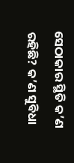ସେଠାକାର ସ୍ଥିତି କ’ଣ ରହିଛି? କ’ଣ ସୁବିଧା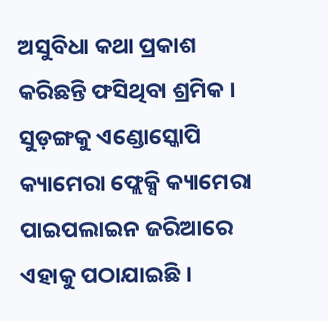ଅସୁବିଧା କଥା ପ୍ରକାଶ କରିଛନ୍ତି ଫସିଥିବା ଶ୍ରମିକ । ସୁଡ଼ଙ୍ଗକୁ ଏଣ୍ଡୋସ୍କୋପି କ୍ୟାମେରା ଫ୍ଲେକ୍ସି କ୍ୟାମେରା ପାଇପଲାଇନ ଜରିଆରେ ଏହାକୁ ପଠାଯାଇଛି ।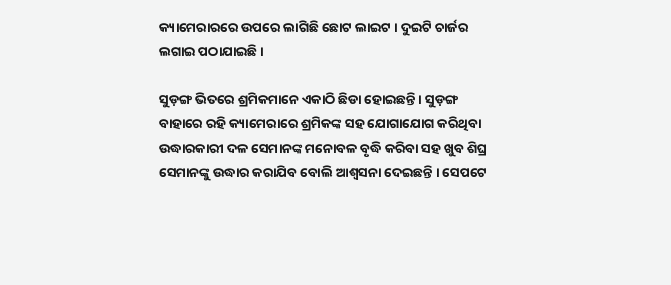କ୍ୟାମେରାରରେ ଉପରେ ଲାଗିଛି ଛୋଟ ଲାଇଟ । ଦୁଇଟି ଚାର୍ଜର ଲଗାଇ ପଠାଯାଇଛି ।

ସୁଡ଼ଙ୍ଗ ଭିତରେ ଶ୍ରମିକମାନେ ଏକାଠି ଛିଡା ହୋଇଛନ୍ତି । ସୁଡ଼ଙ୍ଗ ବାହାରେ ରହି କ୍ୟାମେରାରେ ଶ୍ରମିକଙ୍କ ସହ ଯୋଗାଯୋଗ କରିଥିବା ଉଦ୍ଧାରକାରୀ ଦଳ ସେମାନଙ୍କ ମନୋବଳ ବୃଦ୍ଧି କରିବା ସହ ଖୁବ ଶିଘ୍ର ସେମାନଙ୍କୁ ଉଦ୍ଧାର କରାଯିବ ବୋଲି ଆଶ୍ୱସନା ଦେଇଛନ୍ତି । ସେପଟେ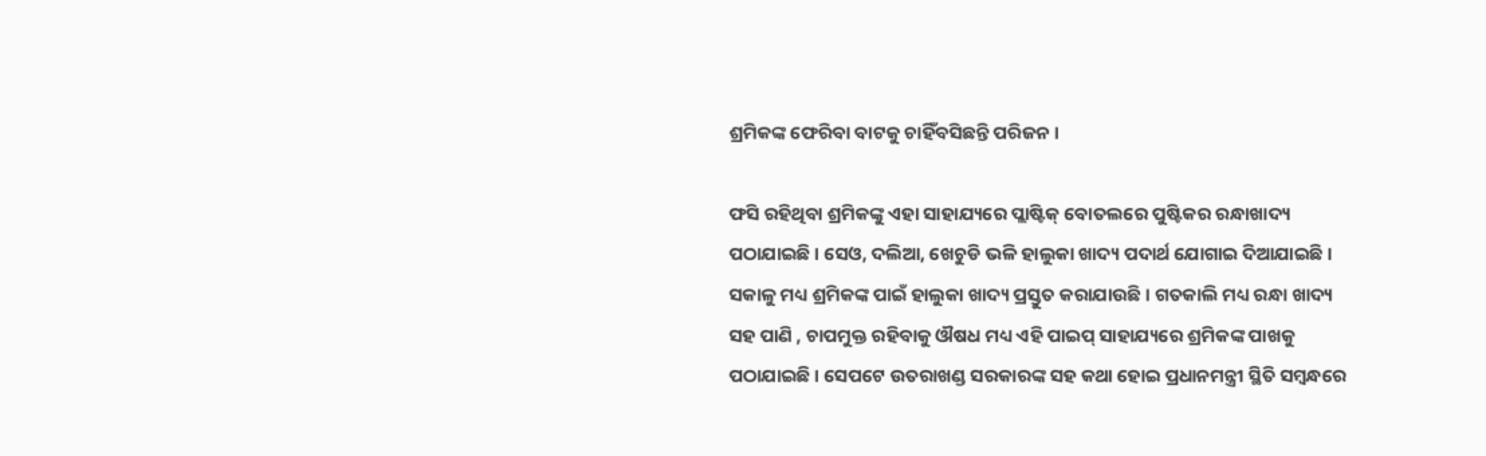ଶ୍ରମିକଙ୍କ ଫେରିବା ବାଟକୁ ଚାହିଁବସିଛନ୍ତି ପରିଜନ ।

ଫସି ରହିଥିବା ଶ୍ରମିକଙ୍କୁ ଏହା ସାହାଯ୍ୟରେ ପ୍ଲାଷ୍ଟିକ୍ ବୋତଲରେ ପୁଷ୍ଟିକର ରନ୍ଧାଖାଦ୍ୟ ପଠାଯାଇଛି । ସେଓ, ଦଲିଆ, ଖେଚୁଡି ଭଳି ହାଲୁକା ଖାଦ୍ୟ ପଦାର୍ଥ ଯୋଗାଇ ଦିଆଯାଇଛି । ସକାଳୁ ମଧ୍ୟ ଶ୍ରମିକଙ୍କ ପାଇଁ ହାଲୁକା ଖାଦ୍ୟ ପ୍ରସ୍ତୁତ କରାଯାଉଛି । ଗତକାଲି ମଧ୍ୟ ରନ୍ଧା ଖାଦ୍ୟ ସହ ପାଣି , ଚାପମୁକ୍ତ ରହିବାକୁ ଔଷଧ ମଧ୍ୟ ଏହି ପାଇପ୍ ସାହାଯ୍ୟରେ ଶ୍ରମିକଙ୍କ ପାଖକୁ ପଠାଯାଇଛି । ସେପଟେ ଉତରାଖଣ୍ଡ ସରକାରଙ୍କ ସହ କଥା ହୋଇ ପ୍ରଧାନମନ୍ତ୍ରୀ ସ୍ଥିତି ସମ୍ବନ୍ଧରେ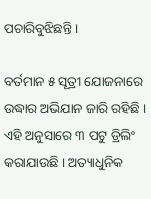ପଚାରିବୁଝିଛନ୍ତି ।

ବର୍ତମାନ ୫ ସୂତ୍ରୀ ଯୋଜନାରେ ଉଦ୍ଧାର ଅଭିଯାନ ଜାରି ରହିଛି । ଏହି ଅନୁସାରେ ୩ ପଟୁ ଡ୍ରିଲିଂ କରାଯାଉଛି । ଅତ୍ୟାଧୁନିକ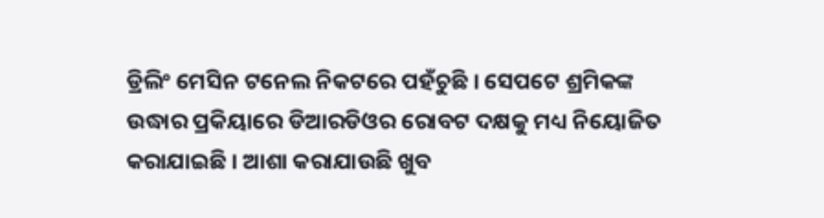ଡ୍ରିଲିଂ ମେସିନ ଟନେଲ ନିକଟରେ ପହଁଚୁଛି । ସେପଟେ ଶ୍ରମିକଙ୍କ ଉଦ୍ଧାର ପ୍ରକିୟାରେ ଡିଆରଡିଓର ରୋବଟ ଦକ୍ଷକୁ ମଧ୍ୟ ନିୟୋଜିତ କରାଯାଇଛି । ଆଶା କରାଯାଉଛି ଖୁବ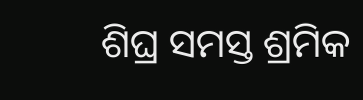ଶିଘ୍ର ସମସ୍ତ ଶ୍ରମିକ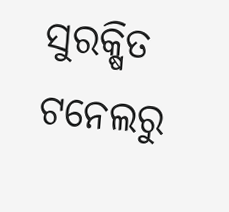ସୁରକ୍ଷିତ ଟନେଲରୁ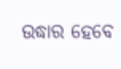ଉଦ୍ଧାର ହେବେ